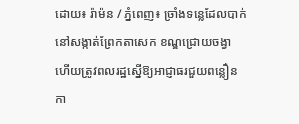ដោយ៖ រ៉ាម៉ន / ភ្នំពេញ៖ ច្រាំងទន្លេដែលបាក់នៅសង្កាត់ព្រែកតាសេក ខណ្ឌជ្រោយចង្វា ហើយត្រូវពលរដ្ឋស្នើឱ្យអាជ្ញាធរជួយពន្លឿនកា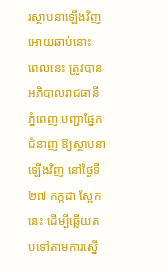រស្ថាបនាឡើងវិញអោយឆាប់នោះ ពេលនេះ ត្រូវបានអភិបាលរាជធានីភ្នំពេញ បញ្ជាផ្នែកជំនាញ ឱ្យស្ថាបនាឡើងវិញ នៅថ្ងៃទី២៧ កក្កដា ស្អែកនេះ ដើម្បីឆ្លើយតបទៅតាមការស្នើ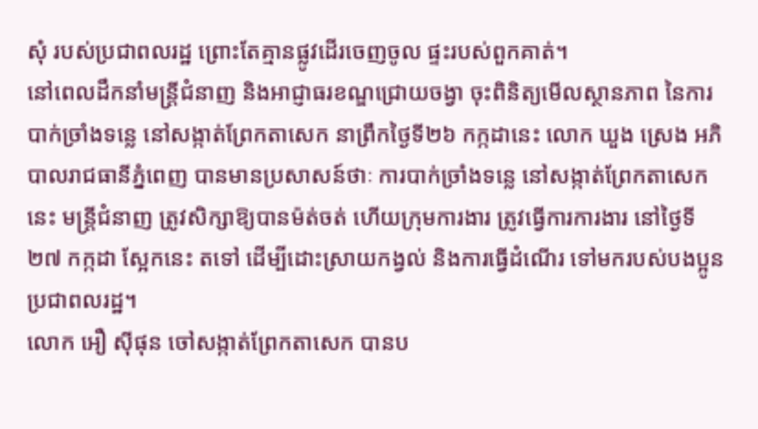សុំ របស់ប្រជាពលរដ្ឋ ព្រោះតែគ្មានផ្លូវដើរចេញចូល ផ្ទះរបស់ពួកគាត់។
នៅពេលដឹកនាំមន្ត្រីជំនាញ និងអាជ្ញាធរខណ្ឌជ្រោយចង្វា ចុះពិនិត្យមើលស្ថានភាព នៃការបាក់ច្រាំងទន្លេ នៅសង្កាត់ព្រែកតាសេក នាព្រឹកថ្ងៃទី២៦ កក្កដានេះ លោក ឃួង ស្រេង អភិបាលរាជធានីភ្នំពេញ បានមានប្រសាសន៍ថាៈ ការបាក់ច្រាំងទន្លេ នៅសង្កាត់ព្រែកតាសេក នេះ មន្ត្រីជំនាញ ត្រូវសិក្សាឱ្យបានម៉ត់ចត់ ហើយក្រុមការងារ ត្រូវធ្វើការការងារ នៅថ្ងៃទី២៧ កក្កដា ស្អែកនេះ តទៅ ដើម្បីដោះស្រាយកង្វល់ និងការធ្វើដំណើរ ទៅមករបស់បងប្អូន ប្រជាពលរដ្ឋ។
លោក អឿ ស៊ីផុន ចៅសង្កាត់ព្រែកតាសេក បានប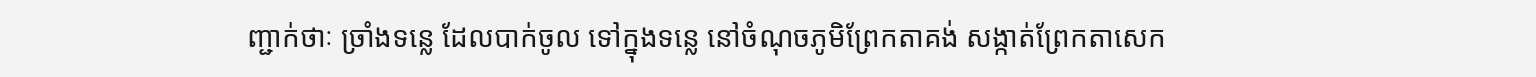ញ្ជាក់ថាៈ ច្រាំងទន្លេ ដែលបាក់ចូល ទៅក្នុងទន្លេ នៅចំណុចភូមិព្រែកតាគង់ សង្កាត់ព្រែកតាសេក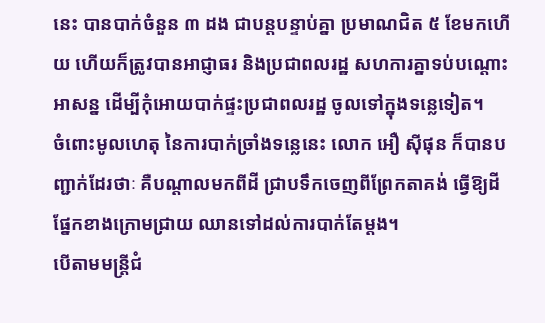នេះ បានបាក់ចំនួន ៣ ដង ជាបន្តបន្ទាប់គ្នា ប្រមាណជិត ៥ ខែមកហើយ ហើយក៏ត្រូវបានអាជ្ញាធរ និងប្រជាពលរដ្ឋ សហការគ្នាទប់បណ្តោះអាសន្ន ដើម្បីកុំអោយបាក់ផ្ទះប្រជាពលរដ្ឋ ចូលទៅក្នុងទន្លេទៀត។
ចំពោះមូលហេតុ នៃការបាក់ច្រាំងទន្លេនេះ លោក អឿ ស៊ីផុន ក៏បានបញ្ជាក់ដែរថាៈ គឺបណ្តាលមកពីដី ជ្រាបទឹកចេញពីព្រែកតាគង់ ធ្វើឱ្យដីផ្នែកខាងក្រោមជ្រាយ ឈានទៅដល់ការបាក់តែម្តង។
បើតាមមន្ត្រីជំ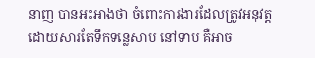នាញ បានអះអាងថា ចំពោះការងារដែលត្រូវអនុវត្ត ដោយសារតែទឹកទន្លេសាប នៅទាប គឺអាច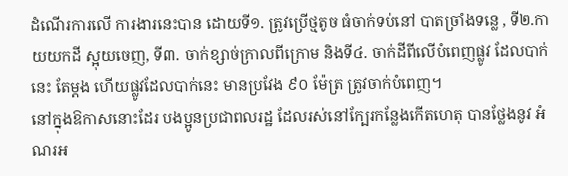ដំណើរការលើ ការងារនេះបាន ដោយទី១. ត្រូវប្រើថ្មតូច ធំចាក់ទប់នៅ បាតច្រាំងទន្លេ , ទី២.កាយយកដី ស្អុយចេញ, ទី៣. ចាក់ខ្សាច់ក្រាលពីក្រោម និងទី៤. ចាក់ដីពីលើបំពេញផ្លូវ ដែលបាក់នេះ តែម្តង ហើយផ្លូវដែលបាក់នេះ មានប្រវែង ៩០ ម៉ែត្រ ត្រូវចាក់បំពេញ។
នៅក្នុងឱកាសនោះដែរ បងប្អូនប្រជាពលរដ្ឋ ដែលរស់នៅក្បែរកន្លែងកើតហេតុ បានថ្លែងនូវ អំណរអ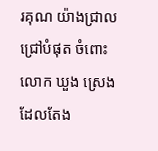រគុណ យ៉ាងជ្រាលជ្រៅបំផុត ចំពោះលោក ឃួង ស្រេង ដែលតែង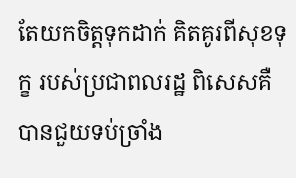តែយកចិត្តទុកដាក់ គិតគូរពីសុខទុក្ខ របស់ប្រជាពលរដ្ឋ ពិសេសគឺបានជួយទប់ច្រាំង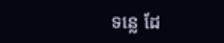ទន្លេ ដែ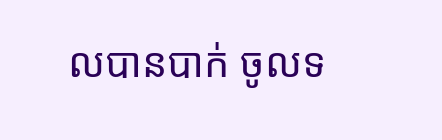លបានបាក់ ចូលទ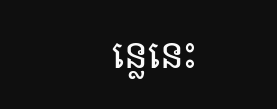ន្លេនេះ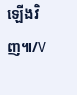ឡើងវិញ៕/V